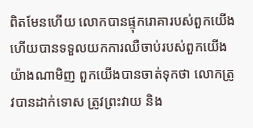ពិតមែនហើយ លោកបានផ្ទុករោគារបស់ពួកយើង ហើយបានទទួលយកការឈឺចាប់របស់ពួកយើង យ៉ាងណាមិញ ពួកយើងបានចាត់ទុកថា លោកត្រូវបានដាក់ទោស ត្រូវព្រះវាយ និង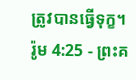ត្រូវបានធ្វើទុក្ខ។
រ៉ូម 4:25 - ព្រះគ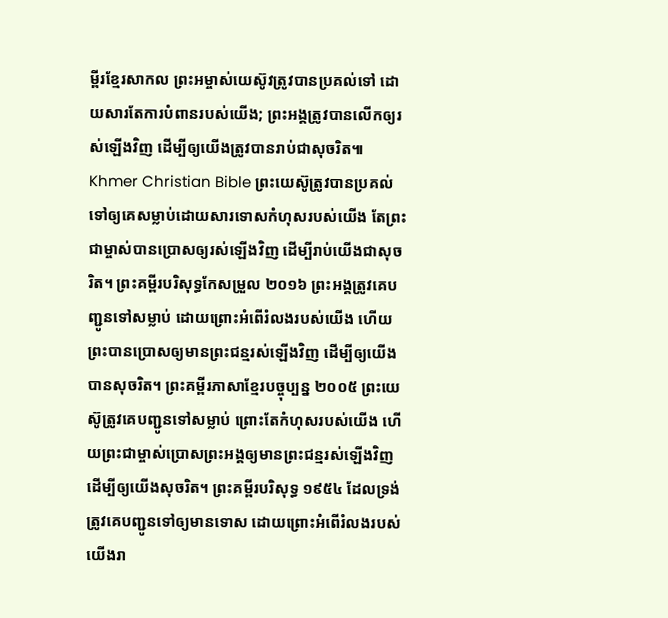ម្ពីរខ្មែរសាកល ព្រះអម្ចាស់យេស៊ូវត្រូវបានប្រគល់ទៅ ដោយសារតែការបំពានរបស់យើង; ព្រះអង្គត្រូវបានលើកឲ្យរស់ឡើងវិញ ដើម្បីឲ្យយើងត្រូវបានរាប់ជាសុចរិត៕ Khmer Christian Bible ព្រះយេស៊ូត្រូវបានប្រគល់ទៅឲ្យគេសម្លាប់ដោយសារទោសកំហុសរបស់យើង តែព្រះជាម្ចាស់បានប្រោសឲ្យរស់ឡើងវិញ ដើម្បីរាប់យើងជាសុចរិត។ ព្រះគម្ពីរបរិសុទ្ធកែសម្រួល ២០១៦ ព្រះអង្គត្រូវគេបញ្ជូនទៅសម្លាប់ ដោយព្រោះអំពើរំលងរបស់យើង ហើយព្រះបានប្រោសឲ្យមានព្រះជន្មរស់ឡើងវិញ ដើម្បីឲ្យយើងបានសុចរិត។ ព្រះគម្ពីរភាសាខ្មែរបច្ចុប្បន្ន ២០០៥ ព្រះយេស៊ូត្រូវគេបញ្ជូនទៅសម្លាប់ ព្រោះតែកំហុសរបស់យើង ហើយព្រះជាម្ចាស់ប្រោសព្រះអង្គឲ្យមានព្រះជន្មរស់ឡើងវិញ ដើម្បីឲ្យយើងសុចរិត។ ព្រះគម្ពីរបរិសុទ្ធ ១៩៥៤ ដែលទ្រង់ត្រូវគេបញ្ជូនទៅឲ្យមានទោស ដោយព្រោះអំពើរំលងរបស់យើងរា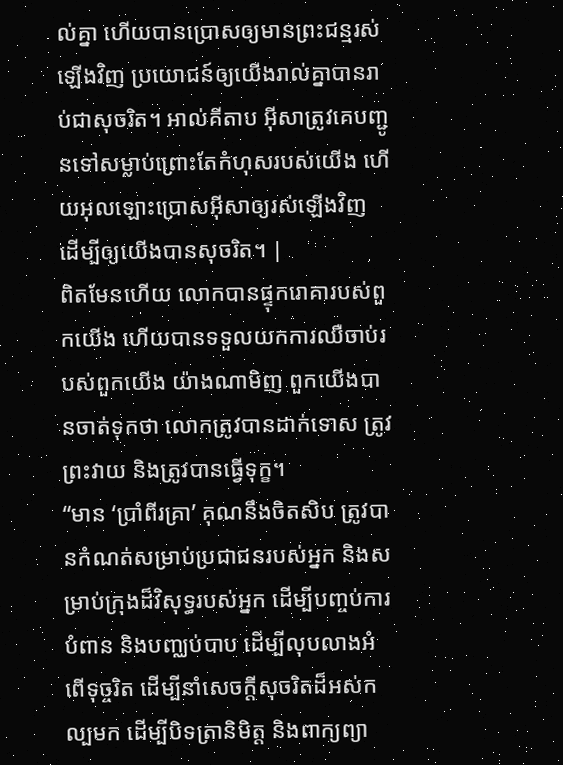ល់គ្នា ហើយបានប្រោសឲ្យមានព្រះជន្មរស់ឡើងវិញ ប្រយោជន៍ឲ្យយើងរាល់គ្នាបានរាប់ជាសុចរិត។ អាល់គីតាប អ៊ីសាត្រូវគេបញ្ជូនទៅសម្លាប់ព្រោះតែកំហុសរបស់យើង ហើយអុលឡោះប្រោសអ៊ីសាឲ្យរស់ឡើងវិញ ដើម្បីឲ្យយើងបានសុចរិត។ |
ពិតមែនហើយ លោកបានផ្ទុករោគារបស់ពួកយើង ហើយបានទទួលយកការឈឺចាប់របស់ពួកយើង យ៉ាងណាមិញ ពួកយើងបានចាត់ទុកថា លោកត្រូវបានដាក់ទោស ត្រូវព្រះវាយ និងត្រូវបានធ្វើទុក្ខ។
“មាន ‘ប្រាំពីរគ្រា’ គុណនឹងចិតសិប ត្រូវបានកំណត់សម្រាប់ប្រជាជនរបស់អ្នក និងសម្រាប់ក្រុងដ៏វិសុទ្ធរបស់អ្នក ដើម្បីបញ្ចប់ការបំពាន និងបញ្ឈប់បាប ដើម្បីលុបលាងអំពើទុច្ចរិត ដើម្បីនាំសេចក្ដីសុចរិតដ៏អស់កល្បមក ដើម្បីបិទត្រានិមិត្ត និងពាក្យព្យា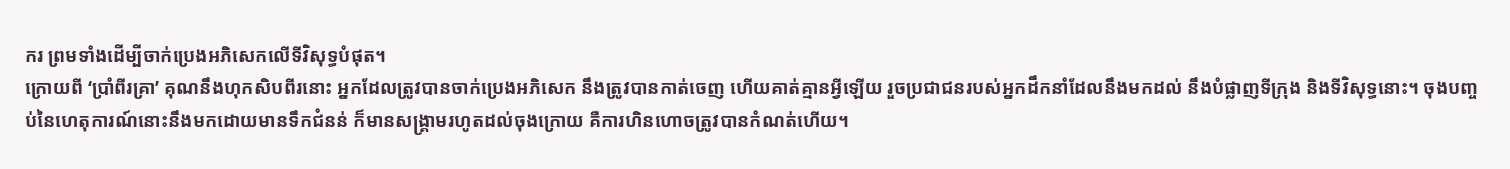ករ ព្រមទាំងដើម្បីចាក់ប្រេងអភិសេកលើទីវិសុទ្ធបំផុត។
ក្រោយពី ‘ប្រាំពីរគ្រា’ គុណនឹងហុកសិបពីរនោះ អ្នកដែលត្រូវបានចាក់ប្រេងអភិសេក នឹងត្រូវបានកាត់ចេញ ហើយគាត់គ្មានអ្វីឡើយ រួចប្រជាជនរបស់អ្នកដឹកនាំដែលនឹងមកដល់ នឹងបំផ្លាញទីក្រុង និងទីវិសុទ្ធនោះ។ ចុងបញ្ចប់នៃហេតុការណ៍នោះនឹងមកដោយមានទឹកជំនន់ ក៏មានសង្គ្រាមរហូតដល់ចុងក្រោយ គឺការហិនហោចត្រូវបានកំណត់ហើយ។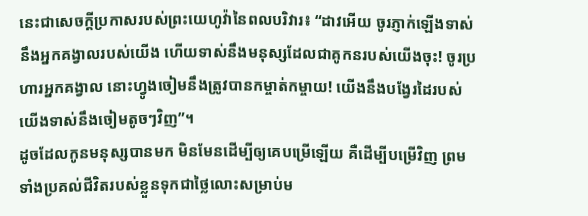នេះជាសេចក្ដីប្រកាសរបស់ព្រះយេហូវ៉ានៃពលបរិវារ៖ “ដាវអើយ ចូរភ្ញាក់ឡើងទាស់នឹងអ្នកគង្វាលរបស់យើង ហើយទាស់នឹងមនុស្សដែលជាគូកនរបស់យើងចុះ! ចូរប្រហារអ្នកគង្វាល នោះហ្វូងចៀមនឹងត្រូវបានកម្ចាត់កម្ចាយ! យើងនឹងបង្វែរដៃរបស់យើងទាស់នឹងចៀមតូចៗវិញ”។
ដូចដែលកូនមនុស្សបានមក មិនមែនដើម្បីឲ្យគេបម្រើឡើយ គឺដើម្បីបម្រើវិញ ព្រមទាំងប្រគល់ជីវិតរបស់ខ្លួនទុកជាថ្លៃលោះសម្រាប់ម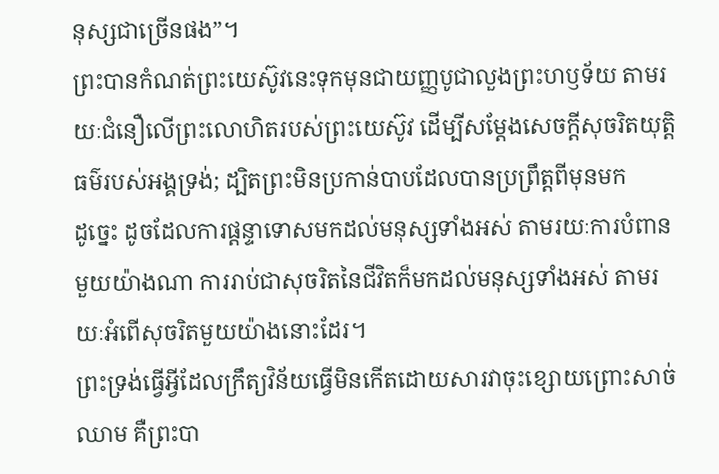នុស្សជាច្រើនផង”។
ព្រះបានកំណត់ព្រះយេស៊ូវនេះទុកមុនជាយញ្ញបូជាលួងព្រះហឫទ័យ តាមរយៈជំនឿលើព្រះលោហិតរបស់ព្រះយេស៊ូវ ដើម្បីសម្ដែងសេចក្ដីសុចរិតយុត្តិធម៌របស់អង្គទ្រង់; ដ្បិតព្រះមិនប្រកាន់បាបដែលបានប្រព្រឹត្តពីមុនមក
ដូច្នេះ ដូចដែលការផ្ដន្ទាទោសមកដល់មនុស្សទាំងអស់ តាមរយៈការបំពានមួយយ៉ាងណា ការរាប់ជាសុចរិតនៃជីវិតក៏មកដល់មនុស្សទាំងអស់ តាមរយៈអំពើសុចរិតមួយយ៉ាងនោះដែរ។
ព្រះទ្រង់ធ្វើអ្វីដែលក្រឹត្យវិន័យធ្វើមិនកើតដោយសារវាចុះខ្សោយព្រោះសាច់ឈាម គឺព្រះបា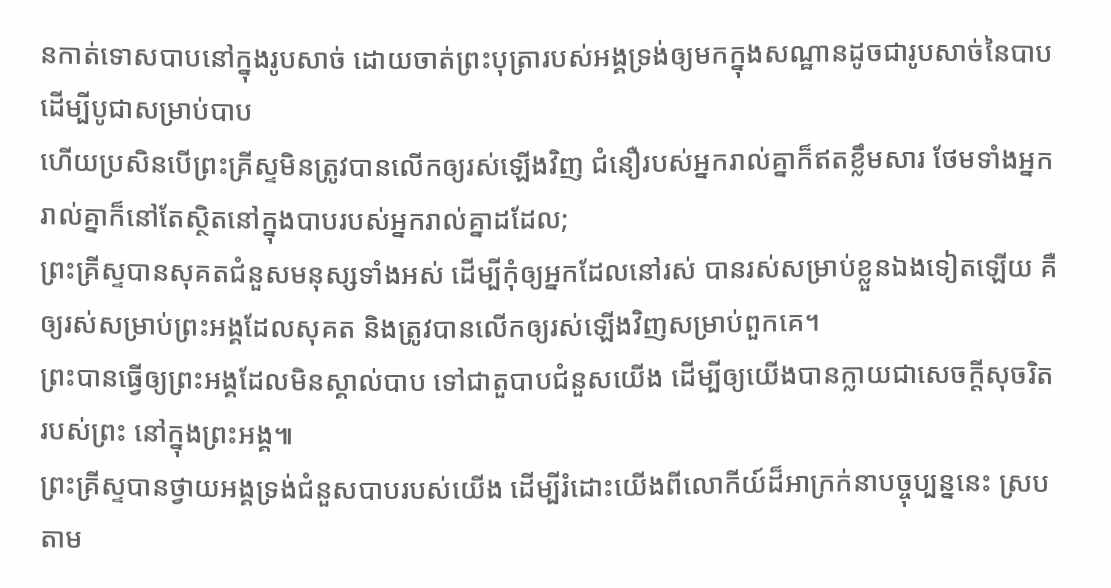នកាត់ទោសបាបនៅក្នុងរូបសាច់ ដោយចាត់ព្រះបុត្រារបស់អង្គទ្រង់ឲ្យមកក្នុងសណ្ឋានដូចជារូបសាច់នៃបាប ដើម្បីបូជាសម្រាប់បាប
ហើយប្រសិនបើព្រះគ្រីស្ទមិនត្រូវបានលើកឲ្យរស់ឡើងវិញ ជំនឿរបស់អ្នករាល់គ្នាក៏ឥតខ្លឹមសារ ថែមទាំងអ្នករាល់គ្នាក៏នៅតែស្ថិតនៅក្នុងបាបរបស់អ្នករាល់គ្នាដដែល;
ព្រះគ្រីស្ទបានសុគតជំនួសមនុស្សទាំងអស់ ដើម្បីកុំឲ្យអ្នកដែលនៅរស់ បានរស់សម្រាប់ខ្លួនឯងទៀតឡើយ គឺឲ្យរស់សម្រាប់ព្រះអង្គដែលសុគត និងត្រូវបានលើកឲ្យរស់ឡើងវិញសម្រាប់ពួកគេ។
ព្រះបានធ្វើឲ្យព្រះអង្គដែលមិនស្គាល់បាប ទៅជាតួបាបជំនួសយើង ដើម្បីឲ្យយើងបានក្លាយជាសេចក្ដីសុចរិតរបស់ព្រះ នៅក្នុងព្រះអង្គ៕
ព្រះគ្រីស្ទបានថ្វាយអង្គទ្រង់ជំនួសបាបរបស់យើង ដើម្បីរំដោះយើងពីលោកីយ៍ដ៏អាក្រក់នាបច្ចុប្បន្ននេះ ស្របតាម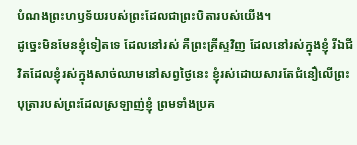បំណងព្រះហឫទ័យរបស់ព្រះដែលជាព្រះបិតារបស់យើង។
ដូច្នេះមិនមែនខ្ញុំទៀតទេ ដែលនៅរស់ គឺព្រះគ្រីស្ទវិញ ដែលនៅរស់ក្នុងខ្ញុំ រីឯជីវិតដែលខ្ញុំរស់ក្នុងសាច់ឈាមនៅសព្វថ្ងៃនេះ ខ្ញុំរស់ដោយសារតែជំនឿលើព្រះបុត្រារបស់ព្រះដែលស្រឡាញ់ខ្ញុំ ព្រមទាំងប្រគ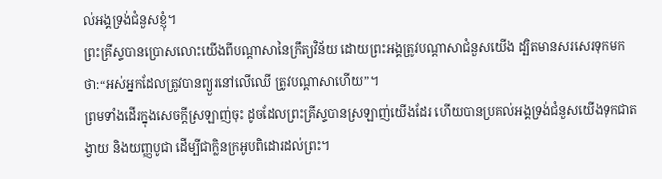ល់អង្គទ្រង់ជំនួសខ្ញុំ។
ព្រះគ្រីស្ទបានប្រោសលោះយើងពីបណ្ដាសានៃក្រឹត្យវិន័យ ដោយព្រះអង្គត្រូវបណ្ដាសាជំនួសយើង ដ្បិតមានសរសេរទុកមកថា:“អស់អ្នកដែលត្រូវបានព្យួរនៅលើឈើ ត្រូវបណ្ដាសាហើយ”។
ព្រមទាំងដើរក្នុងសេចក្ដីស្រឡាញ់ចុះ ដូចដែលព្រះគ្រីស្ទបានស្រឡាញ់យើងដែរ ហើយបានប្រគល់អង្គទ្រង់ជំនួសយើងទុកជាតង្វាយ និងយញ្ញបូជា ដើម្បីជាក្លិនក្រអូបពិដោរដល់ព្រះ។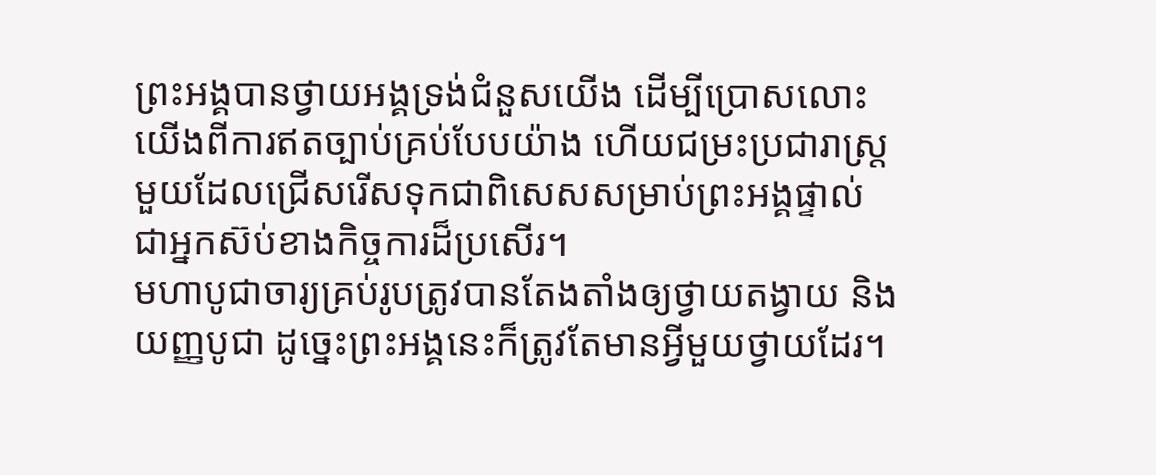ព្រះអង្គបានថ្វាយអង្គទ្រង់ជំនួសយើង ដើម្បីប្រោសលោះយើងពីការឥតច្បាប់គ្រប់បែបយ៉ាង ហើយជម្រះប្រជារាស្ត្រមួយដែលជ្រើសរើសទុកជាពិសេសសម្រាប់ព្រះអង្គផ្ទាល់ ជាអ្នកស៊ប់ខាងកិច្ចការដ៏ប្រសើរ។
មហាបូជាចារ្យគ្រប់រូបត្រូវបានតែងតាំងឲ្យថ្វាយតង្វាយ និងយញ្ញបូជា ដូច្នេះព្រះអង្គនេះក៏ត្រូវតែមានអ្វីមួយថ្វាយដែរ។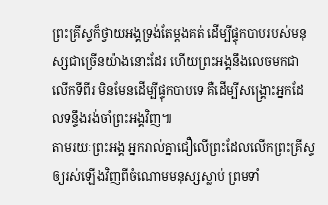ព្រះគ្រីស្ទក៏ថ្វាយអង្គទ្រង់តែម្ដងគត់ ដើម្បីផ្ទុកបាបរបស់មនុស្សជាច្រើនយ៉ាងនោះដែរ ហើយព្រះអង្គនឹងលេចមកជាលើកទីពីរ មិនមែនដើម្បីផ្ទុកបាបទេ គឺដើម្បីសង្គ្រោះអ្នកដែលទន្ទឹងរង់ចាំព្រះអង្គវិញ៕
តាមរយៈព្រះអង្គ អ្នករាល់គ្នាជឿលើព្រះដែលលើកព្រះគ្រីស្ទឲ្យរស់ឡើងវិញពីចំណោមមនុស្សស្លាប់ ព្រមទាំ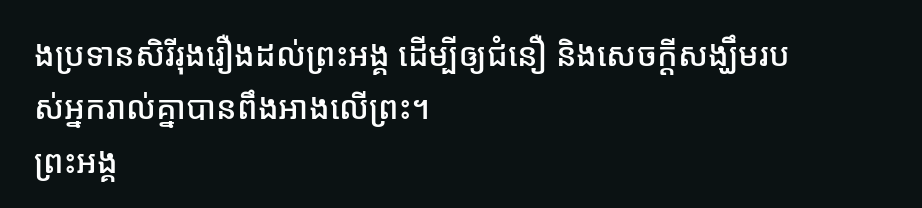ងប្រទានសិរីរុងរឿងដល់ព្រះអង្គ ដើម្បីឲ្យជំនឿ និងសេចក្ដីសង្ឃឹមរបស់អ្នករាល់គ្នាបានពឹងអាងលើព្រះ។
ព្រះអង្គ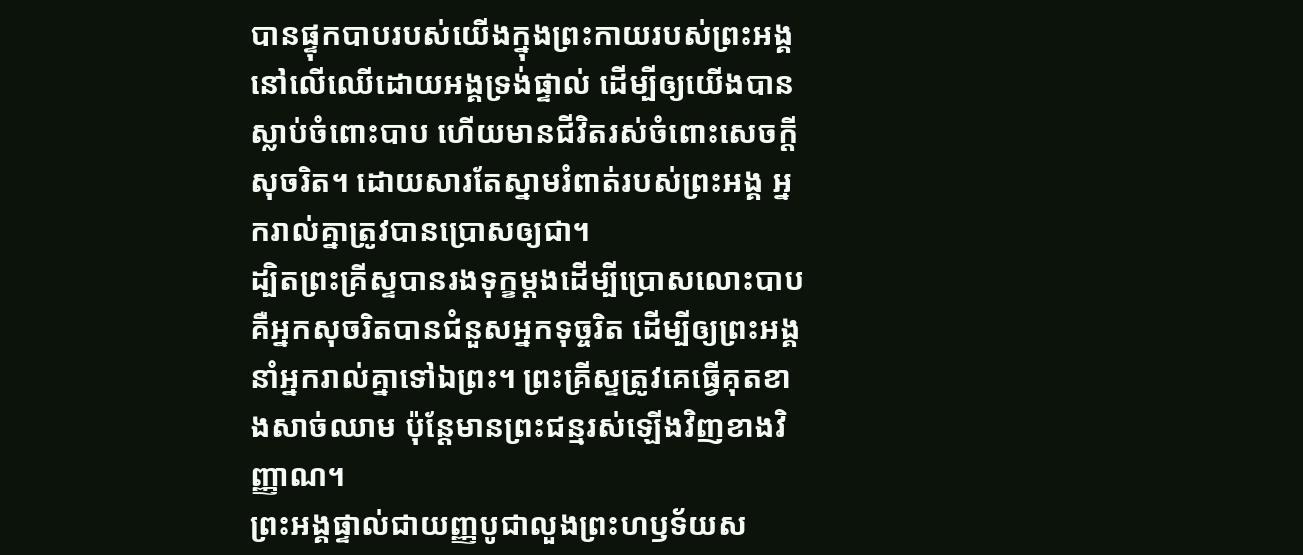បានផ្ទុកបាបរបស់យើងក្នុងព្រះកាយរបស់ព្រះអង្គនៅលើឈើដោយអង្គទ្រង់ផ្ទាល់ ដើម្បីឲ្យយើងបានស្លាប់ចំពោះបាប ហើយមានជីវិតរស់ចំពោះសេចក្ដីសុចរិត។ ដោយសារតែស្នាមរំពាត់របស់ព្រះអង្គ អ្នករាល់គ្នាត្រូវបានប្រោសឲ្យជា។
ដ្បិតព្រះគ្រីស្ទបានរងទុក្ខម្ដងដើម្បីប្រោសលោះបាប គឺអ្នកសុចរិតបានជំនួសអ្នកទុច្ចរិត ដើម្បីឲ្យព្រះអង្គនាំអ្នករាល់គ្នាទៅឯព្រះ។ ព្រះគ្រីស្ទត្រូវគេធ្វើគុតខាងសាច់ឈាម ប៉ុន្តែមានព្រះជន្មរស់ឡើងវិញខាងវិញ្ញាណ។
ព្រះអង្គផ្ទាល់ជាយញ្ញបូជាលួងព្រះហឫទ័យស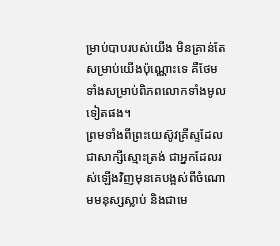ម្រាប់បាបរបស់យើង មិនគ្រាន់តែសម្រាប់យើងប៉ុណ្ណោះទេ គឺថែមទាំងសម្រាប់ពិភពលោកទាំងមូលទៀតផង។
ព្រមទាំងពីព្រះយេស៊ូវគ្រីស្ទដែលជាសាក្សីស្មោះត្រង់ ជាអ្នកដែលរស់ឡើងវិញមុនគេបង្អស់ពីចំណោមមនុស្សស្លាប់ និងជាមេ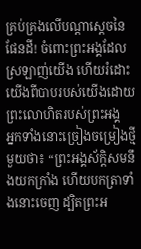គ្រប់គ្រងលើបណ្ដាស្ដេចនៃផែនដី! ចំពោះព្រះអង្គដែលស្រឡាញ់យើង ហើយរំដោះយើងពីបាបរបស់យើងដោយព្រះលោហិតរបស់ព្រះអង្គ
អ្នកទាំងនោះច្រៀងចម្រៀងថ្មីមួយថា៖ “ព្រះអង្គស័ក្ដិសមនឹងយកក្រាំង ហើយបកត្រាទាំងនោះចេញ ដ្បិតព្រះអ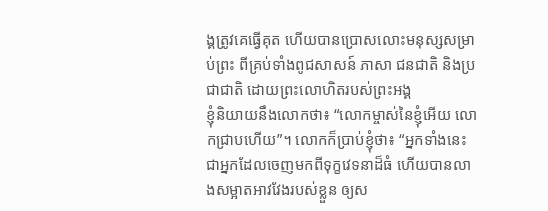ង្គត្រូវគេធ្វើគុត ហើយបានប្រោសលោះមនុស្សសម្រាប់ព្រះ ពីគ្រប់ទាំងពូជសាសន៍ ភាសា ជនជាតិ និងប្រជាជាតិ ដោយព្រះលោហិតរបស់ព្រះអង្គ
ខ្ញុំនិយាយនឹងលោកថា៖ “លោកម្ចាស់នៃខ្ញុំអើយ លោកជ្រាបហើយ”។ លោកក៏ប្រាប់ខ្ញុំថា៖ “អ្នកទាំងនេះជាអ្នកដែលចេញមកពីទុក្ខវេទនាដ៏ធំ ហើយបានលាងសម្អាតអាវវែងរបស់ខ្លួន ឲ្យស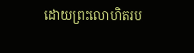ដោយព្រះលោហិតរប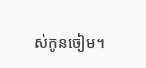ស់កូនចៀម។